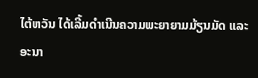ໄຕ້ຫວັນ ໄດ້ເລີ້ມດຳເນີນຄວາມພະຍາຍາມມ້ຽນມັດ ແລະ
ອະນາ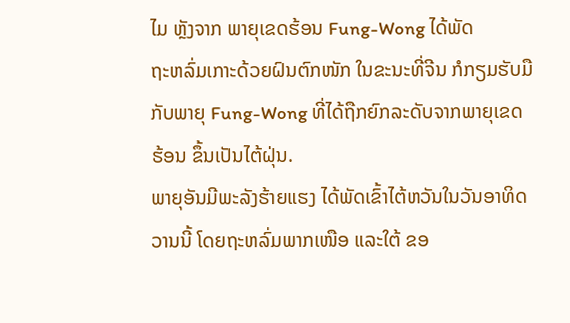ໄມ ຫຼັງຈາກ ພາຍຸເຂດຮ້ອນ Fung-Wong ໄດ້ພັດ
ຖະຫລົ່ມເກາະດ້ວຍຝົນຕົກໜັກ ໃນຂະນະທີ່ຈີນ ກໍກຽມຮັບມື
ກັບພາຍຸ Fung-Wong ທີ່ໄດ້ຖືກຍົກລະດັບຈາກພາຍຸເຂດ
ຮ້ອນ ຂຶ້ນເປັນໄຕ້ຝຸ່ນ.
ພາຍຸອັນມີພະລັງຮ້າຍແຮງ ໄດ້ພັດເຂົ້າໄຕ້ຫວັນໃນວັນອາທິດ
ວານນີ້ ໂດຍຖະຫລົ່ມພາກເໜືອ ແລະໃຕ້ ຂອ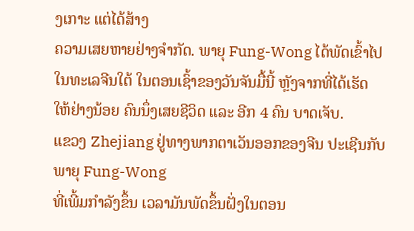ງເກາະ ແຕ່ໄດ້ສ້າງ
ຄວາມເສຍຫາຍຢ່າງຈຳກັດ. ພາຍຸ Fung-Wong ໄດ້ພັດເຂົ້າໄປ
ໃນທະເລຈີນໃຕ້ ໃນຕອນເຊົ້າຂອງວັນຈັນມື້ນີ້ ຫຼັງຈາກທີ່ໄດ້ເຮັດ
ໃຫ້ຢ່າງນ້ອຍ ຄົນນຶ່ງເສຍຊີວິດ ແລະ ອີກ 4 ຄົນ ບາດເຈັບ.
ແຂວງ Zhejiang ຢູ່ທາງພາກຕາເວັນອອກຂອງຈີນ ປະເຊີນກັບພາຍຸ Fung-Wong
ທີ່ເພີ້ມກຳລັງຂຶ້ນ ເວລາມັນພັດຂຶ້ນຝັ່ງໃນຕອນ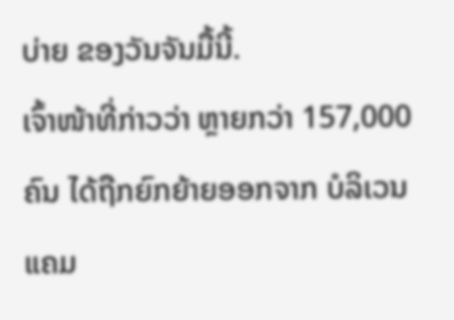ບ່າຍ ຂອງວັນຈັນມື້ນີ້.
ເຈົ້າໜ້າທີ່ກ່າວວ່າ ຫຼາຍກວ່າ 157,000 ຄົນ ໄດ້ຖືກຍົກຍ້າຍອອກຈາກ ບໍລິເວນແຄມ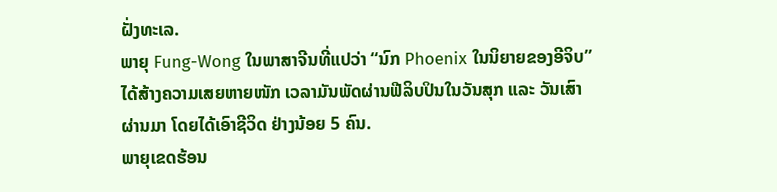ຝັ່ງທະເລ.
ພາຍຸ Fung-Wong ໃນພາສາຈີນທີ່ແປວ່າ “ນົກ Phoenix ໃນນິຍາຍຂອງອີຈິບ”
ໄດ້ສ້າງຄວາມເສຍຫາຍໜັກ ເວລາມັນພັດຜ່ານຟີລິບປິນໃນວັນສຸກ ແລະ ວັນເສົາ
ຜ່ານມາ ໂດຍໄດ້ເອົາຊີວິດ ຢ່າງນ້ອຍ 5 ຄົນ.
ພາຍຸເຂດຮ້ອນ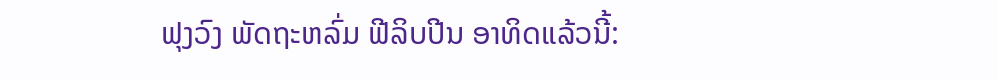ຟຸງວົງ ພັດຖະຫລົ່ມ ຟີລິບປີນ ອາທິດແລ້ວນີ້: